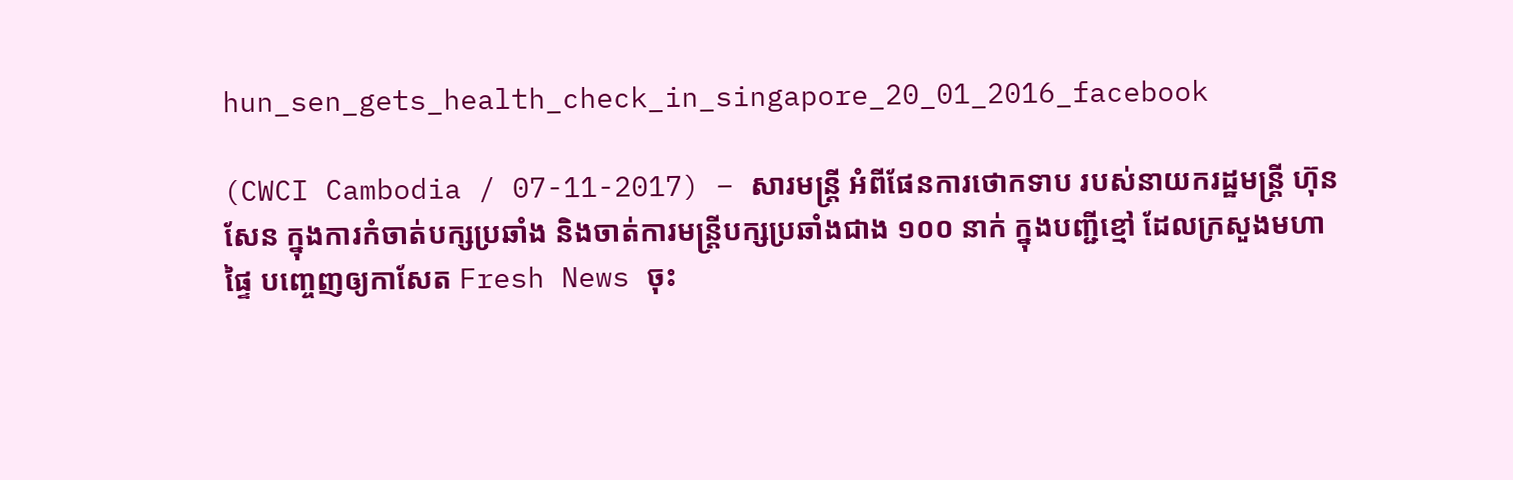hun_sen_gets_health_check_in_singapore_20_01_2016_facebook

(CWCI Cambodia / 07-11-2017) – សារមន្ត្រី អំពីផែនការថោកទាប របស់នាយករដ្ឋមន្រ្តី ហ៊ុន សែន ក្នុងការកំចាត់បក្សប្រឆាំង និងចាត់ការមន្ត្រីបក្សប្រឆាំងជាង ១០០ នាក់ ក្នុងបញ្ជីខ្មៅ ដែលក្រសួងមហាផ្ទៃ បញ្ចេញឲ្យកាសែត Fresh News ចុះ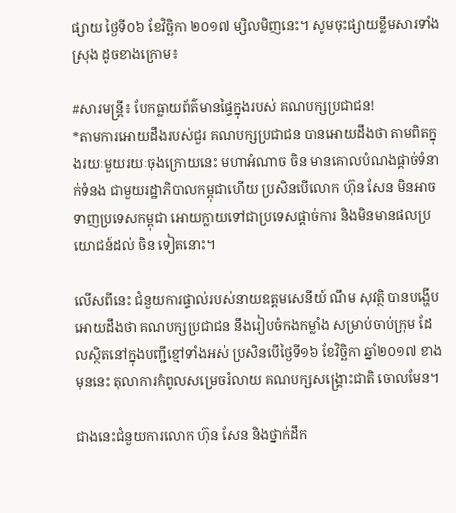ផ្សាយ ថ្ងៃទី០៦ ខែវិច្ឆិកា ២០១៧ ម្សិលមិញនេះ។ សូមចុះផ្សាយខ្លឹមសារទាំងស្រុង ដូចខាងក្រោម៖

#សារមន្រ្តី៖ បែកធ្លាយព័ត៌មានផ្ទៃក្នុងរបស់ គណបក្សប្រជាជន!
*តាមការអោយដឹងរបស់ជួរ គណបក្សប្រជាជន បានអោយដឹងថា តាមពិតក្នុងរយៈមួយរយៈចុងក្រោយនេះ មហាអំណាច ចិន មានគោលបំណងផ្តាច់ទំនាក់ទំនង ជាមួយរដ្ឋាភិបាលកម្ពុជាហើយ ប្រសិនបើលោក ហ៊ុន សែន មិនអាចទាញប្រទេសកម្ពុជា អោយក្លាយទៅជាប្រទេសផ្តាច់ការ និងមិនមានផលប្រយោជន៍ដល់ ចិន ទៀតនោះ។

លើសពីនេះ ជំនួយការផ្ទាល់របស់នាយឧត្តមសេនីយ៍ ណឹម សុវត្ថិ បានបង្ហើបអោយដឹងថា គណបក្សប្រជាជន នឹងរៀបចំកងកម្លាំង សម្រាប់ចាប់ក្រុម ដែលស្ថិតនៅក្នុងបញ្ជីខ្មៅទាំងអស់ ប្រសិនបើថ្ងៃទី១៦ ខែវិច្ឆិកា ឆ្នាំ២០១៧ ខាងមុននេះ តុលាការកំពូលសម្រេចរំលាយ គណបក្សសង្គ្រោះជាតិ ចោលមែន។

ជាងនេះជំនួយការលោក ហ៊ុន សែន និងថ្នាក់ដឹក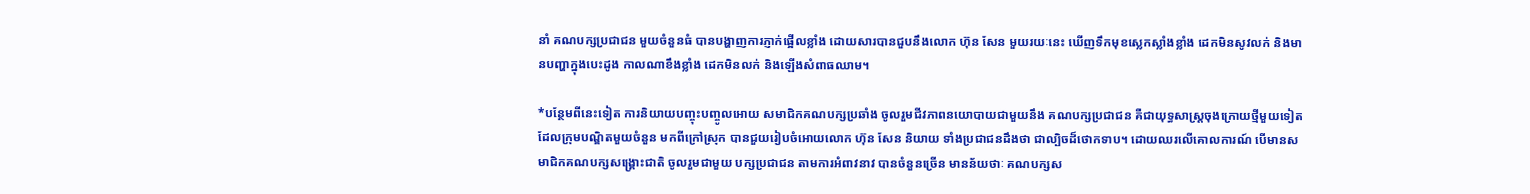នាំ គណបក្សប្រជាជន មួយចំនួនធំ បានបង្ហាញការភ្ញាក់ផ្អើលខ្លាំង ដោយសារបានជួបនឹងលោក ហ៊ុន សែន មួយរយៈនេះ ឃើញទឹកមុខស្លេកស្លាំងខ្លាំង ដេកមិនសូវលក់ និងមានបញ្ហាក្នុងបេះដូង កាលណាខឹងខ្លាំង ដេកមិនលក់ និងឡើងសំពាធឈាម។

*បន្ថែមពីនេះទៀត ការនិយាយបញ្ចុះបញ្ចូលអោយ សមាជិកគណបក្សប្រឆាំង ចូលរួមជីវភាពនយោបាយជាមួយនឹង គណបក្សប្រជាជន គឺជាយុទ្ធសាស្ត្រចុងក្រោយថ្មីមួយទៀត ដែលក្រុមបណ្ឌិតមួយចំនួន មកពីក្រៅស្រុក បានជួយរៀបចំអោយលោក ហ៊ុន សែន និយាយ ទាំងប្រជាជនដឹងថា ជាល្បិចដ៏ថោកទាប។ ដោយឈរលើគោលការណ៍ បើមានសមាជិកគណបក្សសង្គ្រោះជាតិ ចូលរួមជាមួយ បក្សប្រជាជន តាមការអំពាវនាវ បានចំនួនច្រើន មានន័យថាៈ គណបក្សស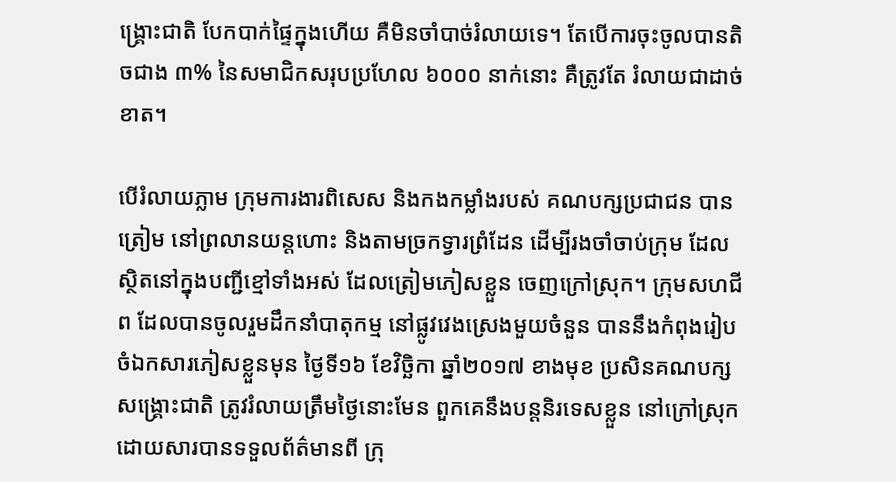ង្គ្រោះជាតិ បែកបាក់ផ្ទៃក្នុងហើយ គឺមិនចាំបាច់រំលាយទេ។ តែបើការចុះចូលបានតិចជាង ៣% នៃសមាជិកសរុបប្រហែល ៦០០០ នាក់នោះ គឺត្រូវតែ រំលាយជាដាច់ខាត។

បើរំលាយភ្លាម ក្រុមការងារពិសេស និងកងកម្លាំងរបស់ គណបក្សប្រជាជន បានត្រៀម នៅព្រលានយន្តហោះ និងតាមច្រកទ្វារព្រំដែន ដើម្បីរងចាំចាប់ក្រុម ដែលស្ថិតនៅក្នុងបញ្ជីខ្មៅទាំងអស់ ដែលត្រៀមភៀសខ្លួន ចេញក្រៅស្រុក។ ក្រុមសហជីព ដែលបានចូលរួមដឹកនាំបាតុកម្ម នៅផ្លូវវេងស្រេងមួយចំនួន បាននឹងកំពុងរៀបចំឯកសារភៀសខ្លួនមុន ថ្ងៃទី១៦ ខែវិច្ឆិកា ឆ្នាំ២០១៧ ខាងមុខ ប្រសិនគណបក្សសង្គ្រោះជាតិ ត្រូវរំលាយត្រឹមថ្ងៃនោះមែន ពួកគេនឹងបន្តនិរទេសខ្លួន នៅក្រៅស្រុក ដោយសារបានទទួលព័ត៌មានពី ក្រុ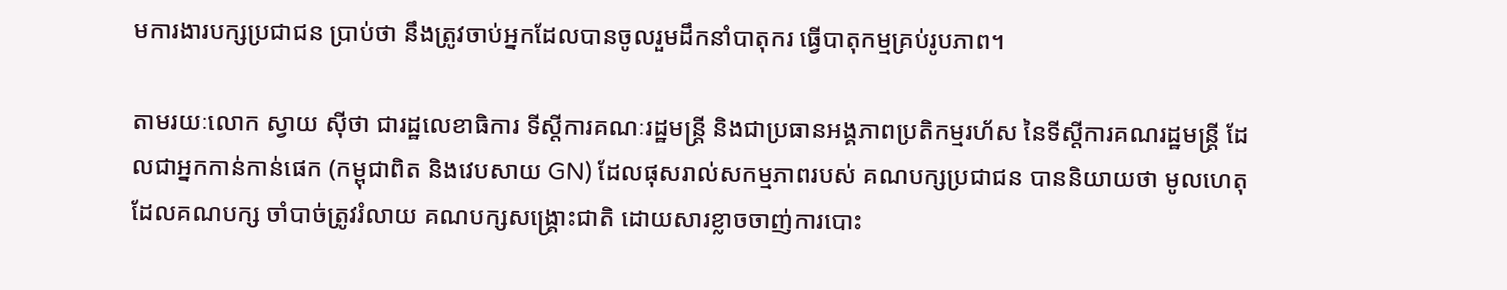មការងារបក្សប្រជាជន ប្រាប់ថា នឹងត្រូវចាប់អ្នកដែលបានចូលរួមដឹកនាំបាតុករ ធ្វើបាតុកម្មគ្រប់រូបភាព។

តាមរយៈលោក ស្វាយ ស៊ីថា ជារដ្ឋលេខាធិការ ទីស្តីការគណៈរដ្ឋមន្ត្រី និងជាប្រធានអង្គភាពប្រតិកម្មរហ័ស នៃទីស្តីការគណរដ្ឋមន្ត្រី ដែលជាអ្នកកាន់កាន់ផេក (កម្ពុជាពិត និងវេបសាយ GN) ដែលផុសរាល់សកម្មភាពរបស់ គណបក្សប្រជាជន បាននិយាយថា មូលហេតុដែលគណបក្ស ចាំបាច់ត្រូវរំលាយ គណបក្សសង្គ្រោះជាតិ ដោយសារខ្លាចចាញ់ការបោះ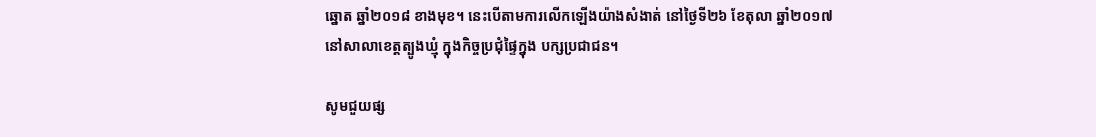ឆ្នោត ឆ្នាំ២០១៨ ខាងមុខ។ នេះបើតាមការលើកឡើងយ៉ាងសំងាត់ នៅថ្ងៃទី២៦ ខែតុលា ឆ្នាំ២០១៧ នៅសាលាខេត្តត្បូងឃ្មុំ ក្នុងកិច្ចប្រជុំផ្ទៃក្នុង បក្សប្រជាជន។

សូមជួយផ្ស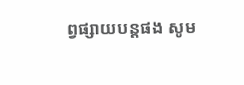ព្វផ្សាយបន្តផង សូម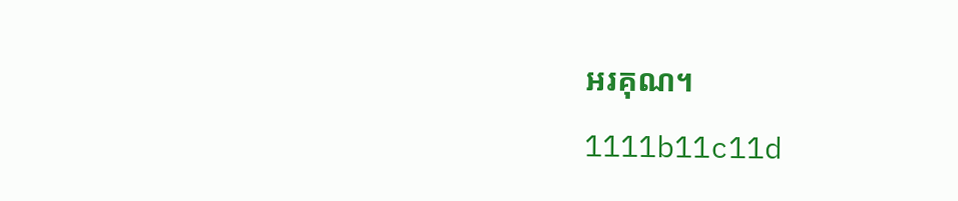អរគុណ។

1111b11c11d